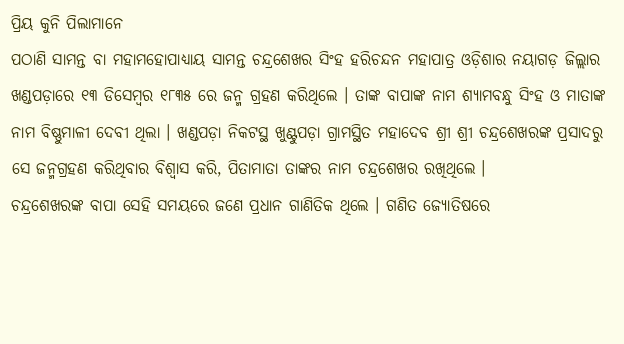ପ୍ରିୟ କୁନି ପିଲାମାନେ
ପଠାଣି ସାମନ୍ତ ବା ମହାମହୋପାଧ୍ୟାୟ ସାମନ୍ତ ଚନ୍ଦ୍ରଶେଖର ସିଂହ ହରିଚନ୍ଦନ ମହାପାତ୍ର ଓଡ଼ିଶାର ନୟାଗଡ଼ ଜିଲ୍ଲାର ଖଣ୍ଡପଡ଼ାରେ ୧୩ ଡିସେମ୍ବର ୧୮୩୫ ରେ ଜନ୍ମ ଗ୍ରହଣ କରିଥିଲେ । ତାଙ୍କ ବାପାଙ୍କ ନାମ ଶ୍ୟାମବନ୍ଧୁ ସିଂହ ଓ ମାତାଙ୍କ ନାମ ବିଷ୍ଣୁମାଳୀ ଦେବୀ ଥିଲା । ଖଣ୍ଡପଡ଼ା ନିକଟସ୍ଥ ଖୁଣ୍ଟୁପଡ଼ା ଗ୍ରାମସ୍ଥିତ ମହାଦେବ ଶ୍ରୀ ଶ୍ରୀ ଚନ୍ଦ୍ରଶେଖରଙ୍କ ପ୍ରସାଦରୁ ସେ ଜନ୍ମଗ୍ରହଣ କରିଥିବାର ବିଶ୍ୱାସ କରି, ପିତାମାତା ତାଙ୍କର ନାମ ଚନ୍ଦ୍ରଶେଖର ରଖିଥିଲେ ।
ଚନ୍ଦ୍ରଶେଖରଙ୍କ ବାପା ସେହି ସମୟରେ ଜଣେ ପ୍ରଧାନ ଗାଣିତିକ ଥିଲେ । ଗଣିତ ଜ୍ୟୋତିଷରେ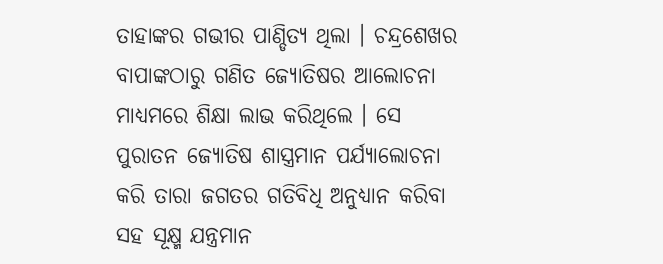ତାହାଙ୍କର ଗଭୀର ପାଣ୍ଡିତ୍ୟ ଥିଲା । ଚନ୍ଦ୍ରଶେଖର ବାପାଙ୍କଠାରୁ ଗଣିତ ଜ୍ୟୋତିଷର ଆଲୋଚନା ମାଧ୍ୟମରେ ଶିକ୍ଷା ଲାଭ କରିଥିଲେ । ସେ ପୁରାତନ ଜ୍ୟୋତିଷ ଶାସ୍ତ୍ରମାନ ପର୍ଯ୍ୟାଲୋଚନା କରି ତାରା ଜଗତର ଗତିବିଧି ଅନୁଧ୍ୟାନ କରିବା ସହ ସୂକ୍ଷ୍ମ ଯନ୍ତ୍ରମାନ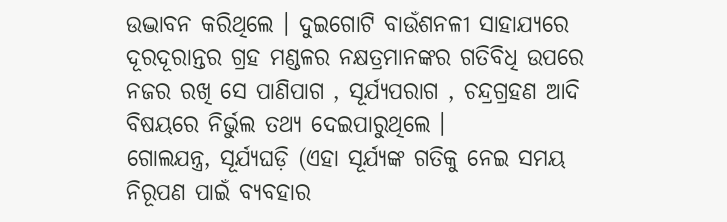ଉଦ୍ଭାବନ କରିଥିଲେ । ଦୁଇଗୋଟି ବାଉଁଶନଳୀ ସାହାଯ୍ୟରେ ଦୂରଦୂରାନ୍ତର ଗ୍ରହ ମଣ୍ଡଳର ନକ୍ଷତ୍ରମାନଙ୍କର ଗତିବିଧି ଉପରେ ନଜର ରଖି ସେ ପାଣିପାଗ , ସୂର୍ଯ୍ୟପରାଗ , ଚନ୍ଦ୍ରଗ୍ରହଣ ଆଦି ବିଷୟରେ ନିର୍ଭୁଲ ତଥ୍ୟ ଦେଇପାରୁଥିଲେ ।
ଗୋଲଯନ୍ତ୍ର, ସୂର୍ଯ୍ୟଘଡ଼ି (ଏହା ସୂର୍ଯ୍ୟଙ୍କ ଗତିକୁ ନେଇ ସମୟ ନିରୂପଣ ପାଇଁ ବ୍ୟବହାର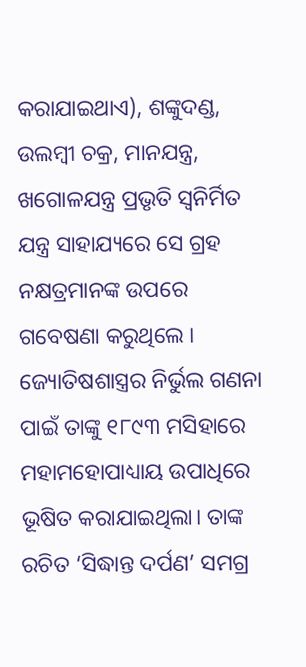କରାଯାଇଥାଏ), ଶଙ୍କୁଦଣ୍ଡ, ଉଲମ୍ବୀ ଚକ୍ର, ମାନଯନ୍ତ୍ର, ଖଗୋଳଯନ୍ତ୍ର ପ୍ରଭୃତି ସ୍ଵନିର୍ମିତ ଯନ୍ତ୍ର ସାହାଯ୍ୟରେ ସେ ଗ୍ରହ ନକ୍ଷତ୍ରମାନଙ୍କ ଉପରେ ଗବେଷଣା କରୁଥିଲେ । ଜ୍ୟୋତିଷଶାସ୍ତ୍ରର ନିର୍ଭୁଲ ଗଣନା ପାଇଁ ତାଙ୍କୁ ୧୮୯୩ ମସିହାରେ ମହାମହୋପାଧ୍ୟାୟ ଉପାଧିରେ ଭୂଷିତ କରାଯାଇଥିଲା। ତାଙ୍କ ରଚିତ ‘ସିଦ୍ଧାନ୍ତ ଦର୍ପଣ’ ସମଗ୍ର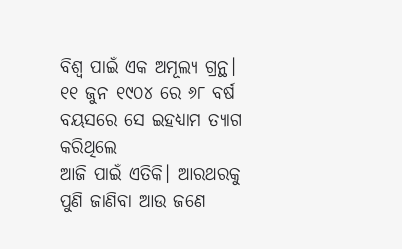ବିଶ୍ୱ ପାଇଁ ଏକ ଅମୂଲ୍ୟ ଗ୍ରନ୍ଥ। ୧୧ ଜୁନ ୧୯୦୪ ରେ ୬୮ ବର୍ଷ ବୟସରେ ସେ ଇହଧ୍ୟାମ ତ୍ୟାଗ କରିଥିଲେ
ଆଜି ପାଇଁ ଏତିକି। ଆରଥରକୁ ପୁଣି ଜାଣିବା ଆଉ ଜଣେ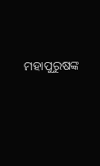ମହାପୁରୁଷଙ୍କ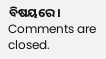ବିଷୟରେ।
Comments are closed.